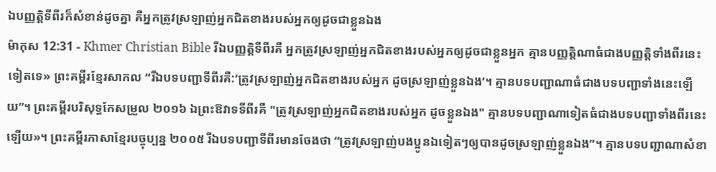ឯបញ្ញត្ដិទីពីរក៏សំខាន់ដូចគ្នា គឺអ្នកត្រូវស្រឡាញ់អ្នកជិតខាងរបស់អ្នកឲ្យដូចជាខ្លួនឯង
ម៉ាកុស 12:31 - Khmer Christian Bible រីឯបញ្ញត្ដិទីពីរគឺ អ្នកត្រូវស្រឡាញ់អ្នកជិតខាងរបស់អ្នកឲ្យដូចជាខ្លួនអ្នក គ្មានបញ្ញត្ដិណាធំជាងបញ្ញត្ដិទាំងពីរនេះទៀតទេ» ព្រះគម្ពីរខ្មែរសាកល “រីឯបទបញ្ជាទីពីរគឺ:‘ត្រូវស្រឡាញ់អ្នកជិតខាងរបស់អ្នក ដូចស្រឡាញ់ខ្លួនឯង’។ គ្មានបទបញ្ជាណាធំជាងបទបញ្ជាទាំងនេះឡើយ”។ ព្រះគម្ពីរបរិសុទ្ធកែសម្រួល ២០១៦ ឯព្រះឱវាទទីពីរគឺ "ត្រូវស្រឡាញ់អ្នកជិតខាងរបស់អ្នក ដូចខ្លួនឯង" គ្មានបទបញ្ជាណាទៀតធំជាងបទបញ្ជាទាំងពីរនេះឡើយ»។ ព្រះគម្ពីរភាសាខ្មែរបច្ចុប្បន្ន ២០០៥ រីឯបទបញ្ជាទីពីរមានចែងថា “ត្រូវស្រឡាញ់បងប្អូនឯទៀតៗឲ្យបានដូចស្រឡាញ់ខ្លួនឯង”។ គ្មានបទបញ្ជាណាសំខា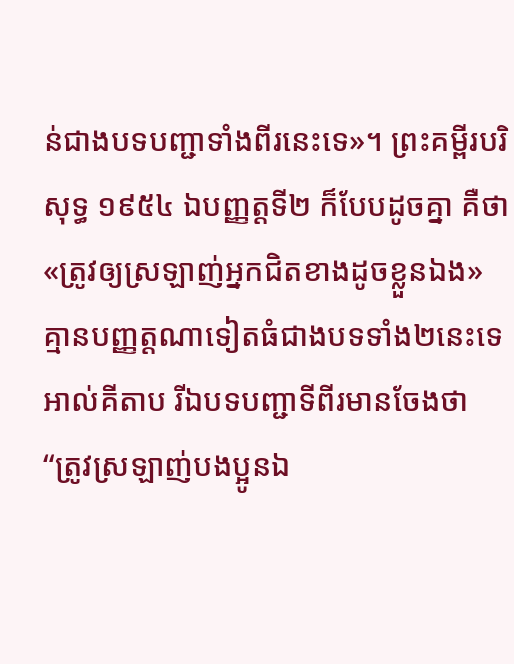ន់ជាងបទបញ្ជាទាំងពីរនេះទេ»។ ព្រះគម្ពីរបរិសុទ្ធ ១៩៥៤ ឯបញ្ញត្តទី២ ក៏បែបដូចគ្នា គឺថា «ត្រូវឲ្យស្រឡាញ់អ្នកជិតខាងដូចខ្លួនឯង» គ្មានបញ្ញត្តណាទៀតធំជាងបទទាំង២នេះទេ អាល់គីតាប រីឯបទបញ្ជាទីពីរមានចែងថា “ត្រូវស្រឡាញ់បងប្អូនឯ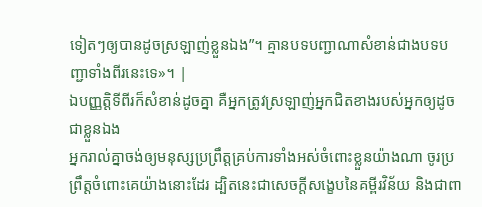ទៀតៗឲ្យបានដូចស្រឡាញ់ខ្លួនឯង”។ គ្មានបទបញ្ជាណាសំខាន់ជាងបទបញ្ជាទាំងពីរនេះទេ»។ |
ឯបញ្ញត្ដិទីពីរក៏សំខាន់ដូចគ្នា គឺអ្នកត្រូវស្រឡាញ់អ្នកជិតខាងរបស់អ្នកឲ្យដូចជាខ្លួនឯង
អ្នករាល់គ្នាចង់ឲ្យមនុស្សប្រព្រឹត្ដគ្រប់ការទាំងអស់ចំពោះខ្លួនយ៉ាងណា ចូរប្រព្រឹត្ដចំពោះគេយ៉ាងនោះដែរ ដ្បិតនេះជាសេចក្ដីសង្ខេបនៃគម្ពីរវិន័យ និងជាពា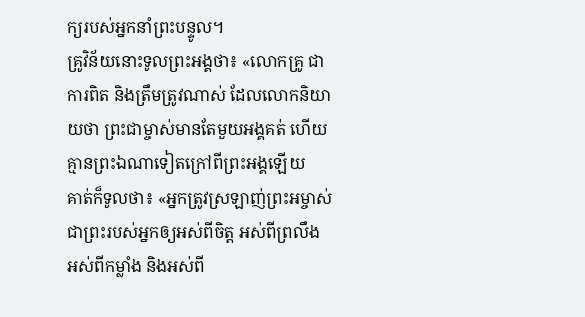ក្យរបស់អ្នកនាំព្រះបន្ទូល។
គ្រូវិន័យនោះទូលព្រះអង្គថា៖ «លោកគ្រូ ជាការពិត និងត្រឹមត្រូវណាស់ ដែលលោកនិយាយថា ព្រះជាម្ចាស់មានតែមួយអង្គគត់ ហើយគ្មានព្រះឯណាទៀតក្រៅពីព្រះអង្គឡើយ
គាត់ក៏ទូលថា៖ «អ្នកត្រូវស្រឡាញ់ព្រះអម្ចាស់ជាព្រះរបស់អ្នកឲ្យអស់ពីចិត្ដ អស់ពីព្រលឹង អស់ពីកម្លាំង និងអស់ពី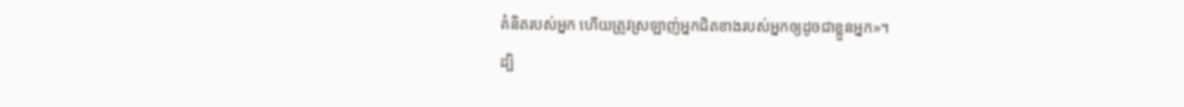គំនិតរបស់អ្នក ហើយត្រូវស្រឡាញ់អ្នកជិតខាងរបស់អ្នកឲ្យដូចជាខ្លួនអ្នក»។
ដ្បិ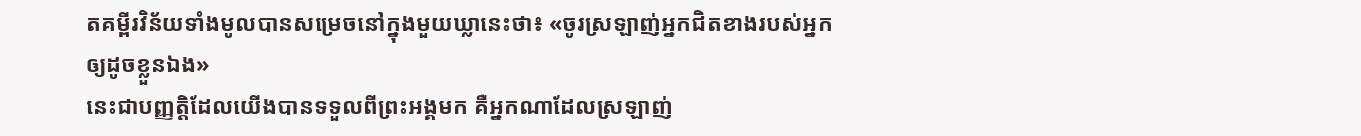តគម្ពីរវិន័យទាំងមូលបានសម្រេចនៅក្នុងមួយឃ្លានេះថា៖ «ចូរស្រឡាញ់អ្នកជិតខាងរបស់អ្នកឲ្យដូចខ្លួនឯង»
នេះជាបញ្ញត្ដិដែលយើងបានទទួលពីព្រះអង្គមក គឺអ្នកណាដែលស្រឡាញ់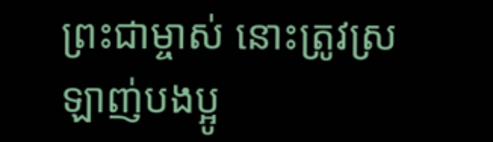ព្រះជាម្ចាស់ នោះត្រូវស្រឡាញ់បងប្អូ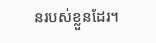នរបស់ខ្លួនដែរ។